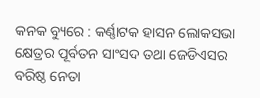କନକ ବ୍ୟୁରେ : କର୍ଣ୍ଣାଟକ ହାସନ ଲୋକସଭା କ୍ଷେତ୍ରର ପୂର୍ବତନ ସାଂସଦ ତଥା ଜେଡିଏସର ବରିଷ୍ଠ ନେତା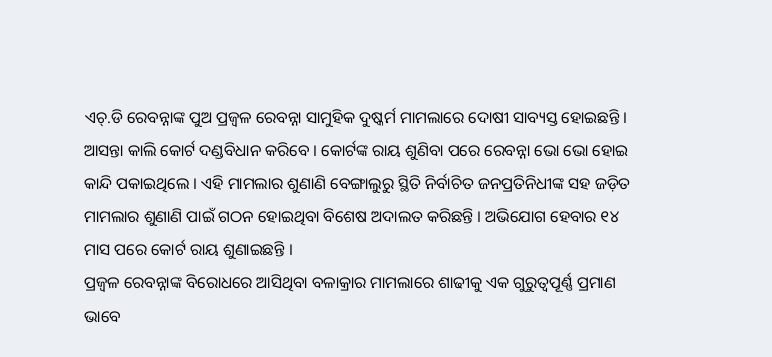ଏଚ୍.ଡି ରେବନ୍ନାଙ୍କ ପୁଅ ପ୍ରଜ୍ୱଳ ରେବନ୍ନା ସାମୁହିକ ଦୁଷ୍କର୍ମ ମାମଲାରେ ଦୋଷୀ ସାବ୍ୟସ୍ତ ହୋଇଛନ୍ତି । ଆସନ୍ତା କାଲି କୋର୍ଟ ଦଣ୍ଡବିଧାନ କରିବେ । କୋର୍ଟଙ୍କ ରାୟ ଶୁଣିବା ପରେ ରେବନ୍ନା ଭୋ ଭୋ ହୋଇ କାନ୍ଦି ପକାଇଥିଲେ । ଏହି ମାମଲାର ଶୁଣାଣି ବେଙ୍ଗାଲୁରୁ ସ୍ଥିତି ନିର୍ବାଚିତ ଜନପ୍ରତିନିଧୀଙ୍କ ସହ ଜଡ଼ିତ ମାମଲାର ଶୁଣାଣି ପାଇଁ ଗଠନ ହୋଇଥିବା ବିଶେଷ ଅଦାଲତ କରିଛନ୍ତି । ଅଭିଯୋଗ ହେବାର ୧୪ ମାସ ପରେ କୋର୍ଟ ରାୟ ଶୁଣାଇଛନ୍ତି ।
ପ୍ରଜ୍ୱଳ ରେବନ୍ନାଙ୍କ ବିରୋଧରେ ଆସିଥିବା ବଳାକ୍ରାର ମାମଲାରେ ଶାଢୀକୁ ଏକ ଗୁରୁତ୍ୱପୂର୍ଣ୍ଣ ପ୍ରମାଣ ଭାବେ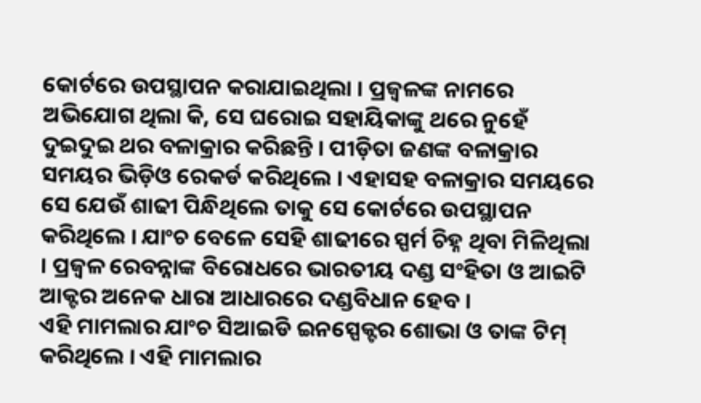କୋର୍ଟରେ ଉପସ୍ଥାପନ କରାଯାଇଥିଲା । ପ୍ରଜ୍ୱଳଙ୍କ ନାମରେ ଅଭିଯୋଗ ଥିଲା କି, ସେ ଘରୋଇ ସହାୟିକାଙ୍କୁ ଥରେ ନୁହେଁ ଦୁଇଦୁଇ ଥର ବଳାକ୍ରାର କରିଛନ୍ତି । ପୀଡ଼ିତା ଜଣଙ୍କ ବଳାକ୍ରାର ସମୟର ଭିଡ଼ିଓ ରେକର୍ଡ କରିଥିଲେ । ଏହାସହ ବଳାକ୍ରାର ସମୟରେ ସେ ଯେଉଁ ଶାଢୀ ପିନ୍ଧିଥିଲେ ତାକୁ ସେ କୋର୍ଟରେ ଉପସ୍ଥାପନ କରିଥିଲେ । ଯାଂଚ ବେଳେ ସେହି ଶାଢୀରେ ସ୍ପର୍ମ ଚିହ୍ନ ଥିବା ମିଳିଥିଲା । ପ୍ରଜ୍ୱଳ ରେବନ୍ନାଙ୍କ ବିରୋଧରେ ଭାରତୀୟ ଦଣ୍ଡ ସଂହିତା ଓ ଆଇଟି ଆକ୍ଟର ଅନେକ ଧାରା ଆଧାରରେ ଦଣ୍ଡବିଧାନ ହେବ ।
ଏହି ମାମଲାର ଯାଂଚ ସିଆଇଡି ଇନସ୍ପେକ୍ଟର ଶୋଭା ଓ ତାଙ୍କ ଟିମ୍ କରିଥିଲେ । ଏହି ମାମଲାର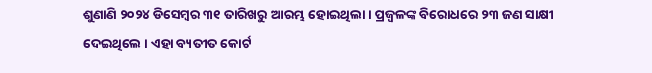ଶୁଣାଣି ୨୦୨୪ ଡିସେମ୍ବର ୩୧ ତାରିଖରୁ ଆରମ୍ଭ ହୋଇଥିଲା । ପ୍ରଜ୍ୱଳଙ୍କ ବିରୋଧରେ ୨୩ ଜଣ ସାକ୍ଷୀ ଦେଇଥିଲେ । ଏହା ବ୍ୟତୀତ କୋର୍ଟ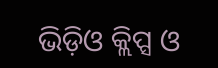ଭିଡ଼ିଓ କ୍ଲିପ୍ସ ଓ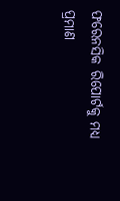ଫରେନସିକ ରିପୋର୍ଟକୁ ମଧ୍ୟ ପ୍ରମାଣ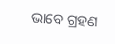ଭାବେ ଗ୍ରହଣ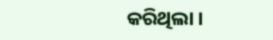କରିଥିଲା ।